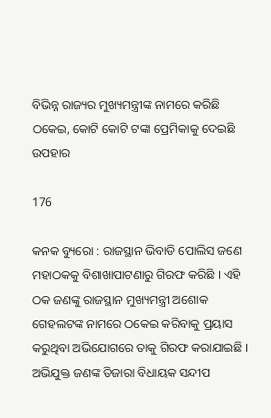ବିଭିନ୍ନ ରାଜ୍ୟର ମୁଖ୍ୟମନ୍ତ୍ରୀଙ୍କ ନାମରେ କରିଛି ଠକେଇ, କୋଟି କୋଟି ଟଙ୍କା ପ୍ରେମିକାକୁ ଦେଇଛି ଉପହାର

176

କନକ ବ୍ୟୁରୋ : ରାଜସ୍ଥାନ ଭିବାଡି ପୋଲିସ ଜଣେ ମହାଠକକୁ ବିଶାଖାପାଟଣାରୁ ଗିରଫ କରିଛି । ଏହି ଠକ ଜଣଙ୍କୁ ରାଜସ୍ଥାନ ମୁଖ୍ୟମନ୍ତ୍ରୀ ଅଶୋକ ଗେହଲଟଙ୍କ ନାମରେ ଠକେଇ କରିବାକୁ ପ୍ରୟାସ କରୁଥିବା ଅଭିଯୋଗରେ ତାକୁ ଗିରଫ କରାଯାଇଛି । ଅଭିଯୁକ୍ତ ଜଣଙ୍କ ତିଜାରା ବିଧାୟକ ସନ୍ଦୀପ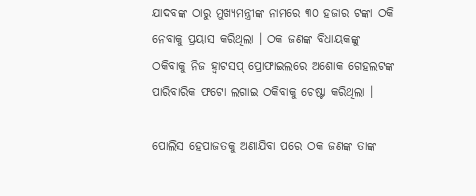ଯାଦବଙ୍କ ଠାରୁ ମୁଖ୍ୟମନ୍ତ୍ରୀଙ୍କ ନାମରେ ୩୦ ହଜାର ଟଙ୍କା ଠକି ନେବାକୁ ପ୍ରୟାସ କରିଥିଲା । ଠକ ଜଣଙ୍କ ବିଧାୟକଙ୍କୁ ଠକିବାକୁ ନିଜ ହ୍ୱାଟସପ୍ ପ୍ରୋଫାଇଲରେ ଅଶୋକ ଗେହଲଟଙ୍କ ପାରିବାରିକ ଫଟୋ ଲଗାଇ ଠକିବାକୁ ଚେଷ୍ଟା କରିଥିଲା ।

ପୋଲିସ ହେପାଜତକୁ ଅଣାଯିବା ପରେ ଠକ ଜଣଙ୍କ ତାଙ୍କ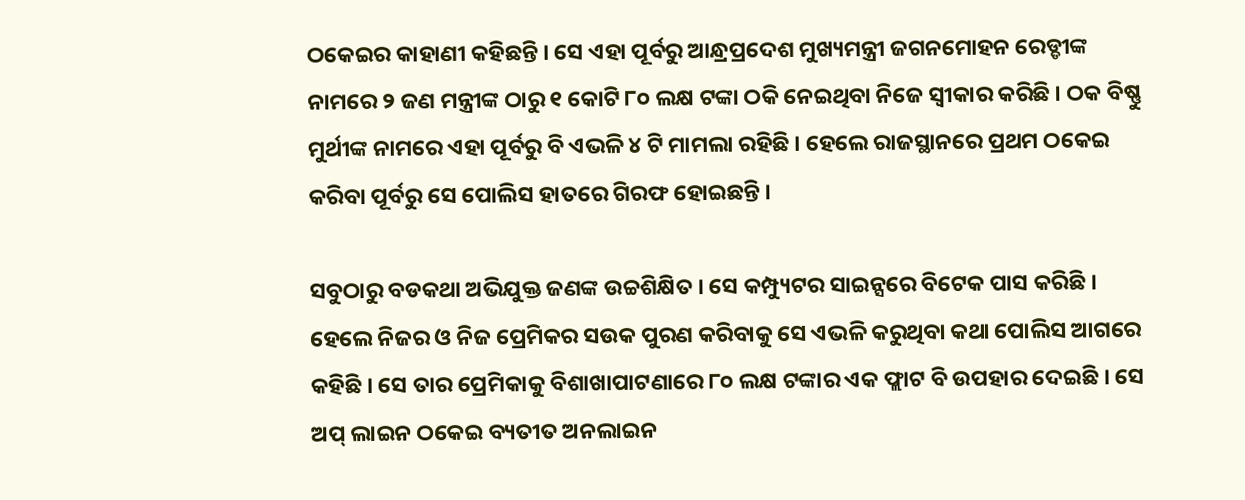ଠକେଇର କାହାଣୀ କହିଛନ୍ତି । ସେ ଏହା ପୂର୍ବରୁ ଆନ୍ଧ୍ରପ୍ରଦେଶ ମୁଖ୍ୟମନ୍ତ୍ରୀ ଜଗନମୋହନ ରେଡ୍ଡୀଙ୍କ ନାମରେ ୨ ଜଣ ମନ୍ତ୍ରୀଙ୍କ ଠାରୁ ୧ କୋଟି ୮୦ ଲକ୍ଷ ଟଙ୍କା ଠକି ନେଇଥିବା ନିଜେ ସ୍ୱୀକାର କରିଛି । ଠକ ବିଷ୍ଣୁ ମୁର୍ଥୀଙ୍କ ନାମରେ ଏହା ପୂର୍ବରୁ ବି ଏଭଳି ୪ ଟି ମାମଲା ରହିଛି । ହେଲେ ରାଜସ୍ଥାନରେ ପ୍ରଥମ ଠକେଇ କରିବା ପୂର୍ବରୁ ସେ ପୋଲିସ ହାତରେ ଗିରଫ ହୋଇଛନ୍ତି ।

ସବୁଠାରୁ ବଡକଥା ଅଭିଯୁକ୍ତ ଜଣଙ୍କ ଉଚ୍ଚଶିକ୍ଷିତ । ସେ କମ୍ପ୍ୟୁଟର ସାଇନ୍ସରେ ବିଟେକ ପାସ କରିଛି । ହେଲେ ନିଜର ଓ ନିଜ ପ୍ରେମିକର ସଉକ ପୁରଣ କରିବାକୁ ସେ ଏଭଳି କରୁଥିବା କଥା ପୋଲିସ ଆଗରେ କହିଛି । ସେ ତାର ପ୍ରେମିକାକୁ ବିଶାଖାପାଟଣାରେ ୮୦ ଲକ୍ଷ ଟଙ୍କାର ଏକ ଫ୍ଲାଟ ବି ଉପହାର ଦେଇଛି । ସେ ଅପ୍ ଲାଇନ ଠକେଇ ବ୍ୟତୀତ ଅନଲାଇନ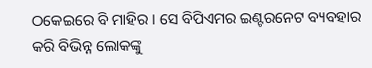ଠକେଇରେ ବି ମାହିର । ସେ ବିପିଏମର ଇଣ୍ଟରନେଟ ବ୍ୟବହାର କରି ବିଭିନ୍ନ ଲୋକଙ୍କୁ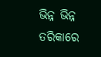ଭିନ୍ନ ଭିନ୍ନ ତରିକାରେ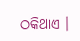ଠକିଥାଏ ।